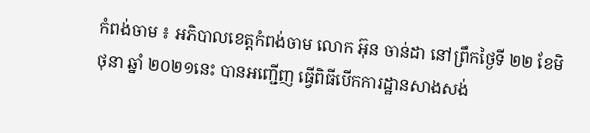កំពង់ចាម ៖ អភិបាលខេត្តកំពង់ចាម លោក អ៊ុន ចាន់ដា នៅព្រឹកថ្ងៃទី ២២ ខែមិថុនា ឆ្នាំ ២០២១នេះ បានអញ្ជើញ ធ្វើពិធីបើកការដ្ឋានសាងសង់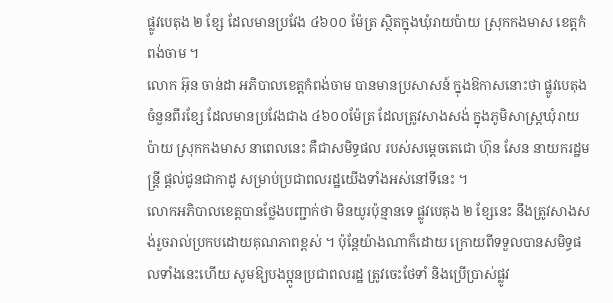ផ្លូវបេតុង ២ ខ្សែ ដែលមានប្រវែង ៤៦០០ ម៉ែត្រ ស្ថិតក្នុងឃុំរាយប៉ាយ ស្រុកកងមាស ខេត្តកំពង់ចាម ។
លោក អ៊ុន ចាន់ដា អភិបាលខេត្តកំពង់ចាម បានមានប្រសាសន៍ ក្នុងឱកាសនោះថា ផ្លូវបេតុងចំនួនពីរខ្សែ ដែលមានប្រវែងជាង ៤៦០០ម៉ែត្រ ដែលត្រូវសាងសង់ ក្នុងភូមិសាស្ត្រឃុំរាយប៉ាយ ស្រុកកងមាស នាពេលនេះ គឺជាសមិទ្ធផល របស់សម្ដេចតេជោ ហ៊ុន សែន នាយករដ្ឋមន្ត្រី ផ្ដល់ជូនជាកាដូ សម្រាប់ប្រជាពលរដ្ឋយើងទាំងអស់នៅទីនេះ ។
លោកអភិបាលខេត្តបានថ្លែងបញ្ជាក់ថា មិនយូរប៉ុន្មានទេ ផ្លូវបេតុង ២ ខ្សែនេះ នឹងត្រូវសាងសង់រួចរាល់ប្រកបដោយគុណភាពខ្ពស់ ។ ប៉ុន្តែយ៉ាងណាក៏ដោយ ក្រោយពីទទួលបានសមិទ្ធផលទាំងនេះហើយ សូមឱ្យបងប្អូនប្រជាពលរដ្ឋ ត្រូវចេះថែទាំ និងប្រើប្រាស់ផ្លូវ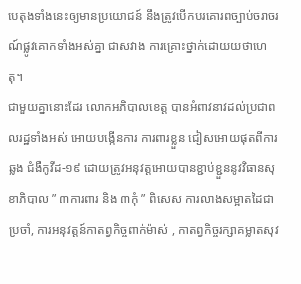បេតុងទាំងនេះឲ្យមានប្រយោជន៍ នឹងត្រូវបើកបរគោរពច្បាប់ចរាចរណ៍ផ្លូវគោកទាំងអស់គ្នា ជាសវាង ការគ្រោះថ្នាក់ដោយយថាហេតុ។
ជាមួយគ្នានោះដែរ លោកអភិបាលខេត្ត បានអំពាវនាវដល់ប្រជាពលរដ្ឋទាំងអស់ អោយបង្កើនការ ការពារខ្លួន ជៀសអោយផុតពីការឆ្លង ជំងឺកូវីដ-១៩ ដោយត្រូវអនុវត្តអោយបានខ្ជាប់ខ្ជួននូវវិធានសុខាភិបាល ” ៣ការពារ និង ៣កុំ ” ពិសេស ការលាងសម្អាតដៃជាប្រចាំ, ការអនុវត្តន៍កាតព្វកិច្ចពាក់ម៉ាស់ , កាតព្វកិច្ចរក្សាគម្លាតសុវ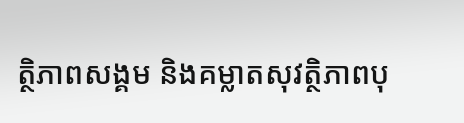ត្ថិភាពសង្គម និងគម្លាតសុវត្ថិភាពបុ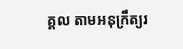គ្គល តាមអនុក្រឹត្យរ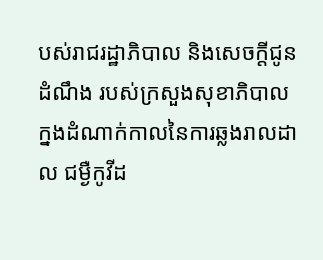បស់រាជរដ្ឋាភិបាល និងសេចក្តីជូនដំណឹង របស់ក្រសួងសុខាភិបាល ក្នងដំណាក់កាលនៃការឆ្លងរាលដាល ជម្ងឺកូវីដ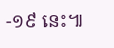-១៩ នេះ៕